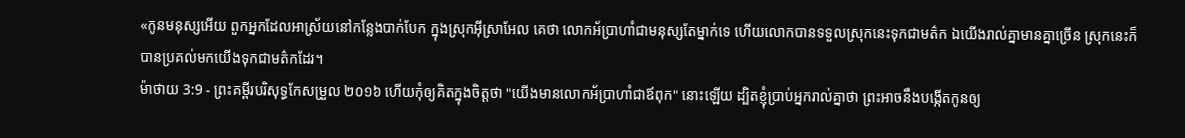«កូនមនុស្សអើយ ពួកអ្នកដែលអាស្រ័យនៅកន្លែងបាក់បែក ក្នុងស្រុកអ៊ីស្រាអែល គេថា លោកអ័ប្រាហាំជាមនុស្សតែម្នាក់ទេ ហើយលោកបានទទួលស្រុកនេះទុកជាមត៌ក ឯយើងរាល់គ្នាមានគ្នាច្រើន ស្រុកនេះក៏បានប្រគល់មកយើងទុកជាមត៌កដែរ។
ម៉ាថាយ 3:9 - ព្រះគម្ពីរបរិសុទ្ធកែសម្រួល ២០១៦ ហើយកុំឲ្យគិតក្នុងចិត្តថា "យើងមានលោកអ័ប្រាហាំជាឪពុក" នោះឡើយ ដ្បិតខ្ញុំប្រាប់អ្នករាល់គ្នាថា ព្រះអាចនឹងបង្កើតកូនឲ្យ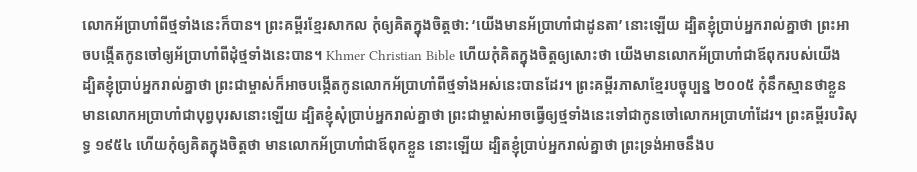លោកអ័ប្រាហាំពីថ្មទាំងនេះក៏បាន។ ព្រះគម្ពីរខ្មែរសាកល កុំឲ្យគិតក្នុងចិត្តថា: ‘យើងមានអ័ប្រាហាំជាដូនតា’ នោះឡើយ ដ្បិតខ្ញុំប្រាប់អ្នករាល់គ្នាថា ព្រះអាចបង្កើតកូនចៅឲ្យអ័ប្រាហាំពីដុំថ្មទាំងនេះបាន។ Khmer Christian Bible ហើយកុំគិតក្នុងចិត្ដឲ្យសោះថា យើងមានលោកអ័ប្រាហាំជាឪពុករបស់យើង ដ្បិតខ្ញុំប្រាប់អ្នករាល់គ្នាថា ព្រះជាម្ចាស់ក៏អាចបង្កើតកូនលោកអ័ប្រាហាំពីថ្មទាំងអស់នេះបានដែរ។ ព្រះគម្ពីរភាសាខ្មែរបច្ចុប្បន្ន ២០០៥ កុំនឹកស្មានថាខ្លួនមានលោកអប្រាហាំជាបុព្វបុរសនោះឡើយ ដ្បិតខ្ញុំសុំប្រាប់អ្នករាល់គ្នាថា ព្រះជាម្ចាស់អាចធ្វើឲ្យថ្មទាំងនេះទៅជាកូនចៅលោកអប្រាហាំដែរ។ ព្រះគម្ពីរបរិសុទ្ធ ១៩៥៤ ហើយកុំឲ្យគិតក្នុងចិត្តថា មានលោកអ័ប្រាហាំជាឪពុកខ្លួន នោះឡើយ ដ្បិតខ្ញុំប្រាប់អ្នករាល់គ្នាថា ព្រះទ្រង់អាចនឹងប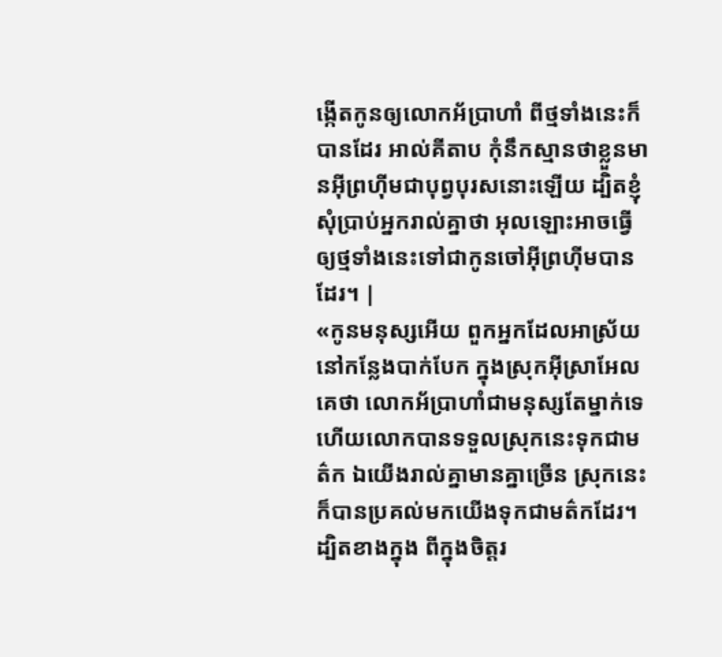ង្កើតកូនឲ្យលោកអ័ប្រាហាំ ពីថ្មទាំងនេះក៏បានដែរ អាល់គីតាប កុំនឹកស្មានថាខ្លួនមានអ៊ីព្រហ៊ីមជាបុព្វបុរសនោះឡើយ ដ្បិតខ្ញុំសុំប្រាប់អ្នករាល់គ្នាថា អុលឡោះអាចធ្វើឲ្យថ្មទាំងនេះទៅជាកូនចៅអ៊ីព្រហ៊ីមបានដែរ។ |
«កូនមនុស្សអើយ ពួកអ្នកដែលអាស្រ័យនៅកន្លែងបាក់បែក ក្នុងស្រុកអ៊ីស្រាអែល គេថា លោកអ័ប្រាហាំជាមនុស្សតែម្នាក់ទេ ហើយលោកបានទទួលស្រុកនេះទុកជាមត៌ក ឯយើងរាល់គ្នាមានគ្នាច្រើន ស្រុកនេះក៏បានប្រគល់មកយើងទុកជាមត៌កដែរ។
ដ្បិតខាងក្នុង ពីក្នុងចិត្តរ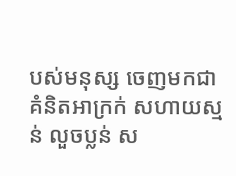បស់មនុស្ស ចេញមកជាគំនិតអាក្រក់ សហាយស្មន់ លួចប្លន់ ស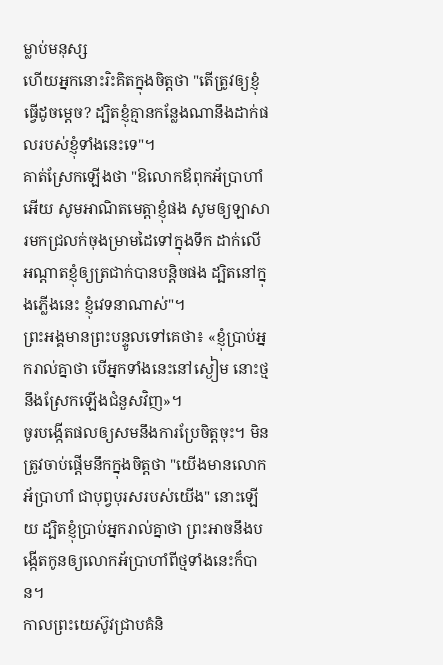ម្លាប់មនុស្ស
ហើយអ្នកនោះរិះគិតក្នុងចិត្តថា "តើត្រូវឲ្យខ្ញុំធ្វើដូចម្តេច? ដ្បិតខ្ញុំគ្មានកន្លែងណានឹងដាក់ផលរបស់ខ្ញុំទាំងនេះទេ"។
គាត់ស្រែកឡើងថា "ឱលោកឪពុកអ័ប្រាហាំអើយ សូមអាណិតមេត្តាខ្ញុំផង សូមឲ្យឡាសារមកជ្រលក់ចុងម្រាមដៃទៅក្នុងទឹក ដាក់លើអណ្តាតខ្ញុំឲ្យត្រជាក់បានបន្តិចផង ដ្បិតនៅក្នុងភ្លើងនេះ ខ្ញុំវេទនាណាស់"។
ព្រះអង្គមានព្រះបន្ទូលទៅគេថា៖ «ខ្ញុំប្រាប់អ្នករាល់គ្នាថា បើអ្នកទាំងនេះនៅស្ងៀម នោះថ្មនឹងស្រែកឡើងជំនួសវិញ»។
ចូរបង្កើតផលឲ្យសមនឹងការប្រែចិត្តចុះ។ មិនត្រូវចាប់ផ្ដើមនឹកក្នុងចិត្តថា "យើងមានលោកអ័ប្រាហាំ ជាបុព្វបុរសរបស់យើង" នោះឡើយ ដ្បិតខ្ញុំប្រាប់អ្នករាល់គ្នាថា ព្រះអាចនឹងបង្កើតកូនឲ្យលោកអ័ប្រាហាំពីថ្មទាំងនេះក៏បាន។
កាលព្រះយេស៊ូវជ្រាបគំនិ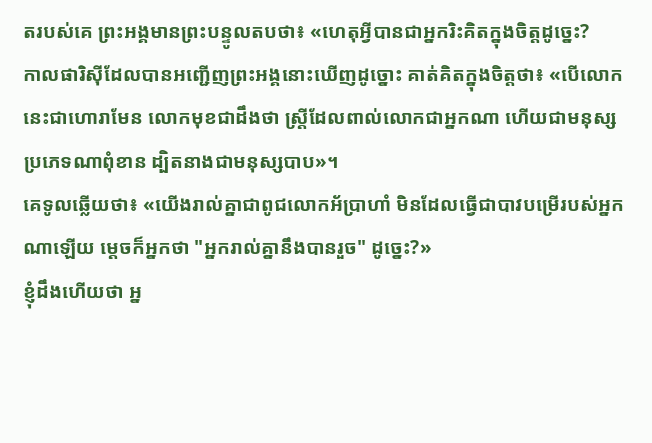តរបស់គេ ព្រះអង្គមានព្រះបន្ទូលតបថា៖ «ហេតុអ្វីបានជាអ្នករិះគិតក្នុងចិត្តដូច្នេះ?
កាលផារិស៊ីដែលបានអញ្ជើញព្រះអង្គនោះឃើញដូច្នោះ គាត់គិតក្នុងចិត្តថា៖ «បើលោកនេះជាហោរាមែន លោកមុខជាដឹងថា ស្ត្រីដែលពាល់លោកជាអ្នកណា ហើយជាមនុស្សប្រភេទណាពុំខាន ដ្បិតនាងជាមនុស្សបាប»។
គេទូលឆ្លើយថា៖ «យើងរាល់គ្នាជាពូជលោកអ័ប្រាហាំ មិនដែលធ្វើជាបាវបម្រើរបស់អ្នកណាឡើយ ម្តេចក៏អ្នកថា "អ្នករាល់គ្នានឹងបានរួច" ដូច្នេះ?»
ខ្ញុំដឹងហើយថា អ្ន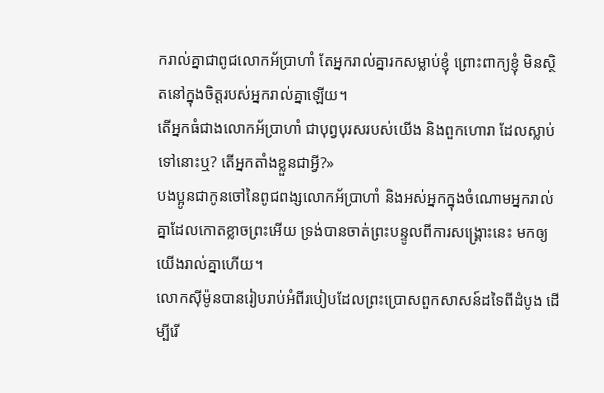ករាល់គ្នាជាពូជលោកអ័ប្រាហាំ តែអ្នករាល់គ្នារកសម្លាប់ខ្ញុំ ព្រោះពាក្យខ្ញុំ មិនស្ថិតនៅក្នុងចិត្តរបស់អ្នករាល់គ្នាឡើយ។
តើអ្នកធំជាងលោកអ័ប្រាហាំ ជាបុព្វបុរសរបស់យើង និងពួកហោរា ដែលស្លាប់ទៅនោះឬ? តើអ្នកតាំងខ្លួនជាអ្វី?»
បងប្អូនជាកូនចៅនៃពូជពង្សលោកអ័ប្រាហាំ និងអស់អ្នកក្នុងចំណោមអ្នករាល់គ្នាដែលកោតខ្លាចព្រះអើយ ទ្រង់បានចាត់ព្រះបន្ទូលពីការសង្គ្រោះនេះ មកឲ្យយើងរាល់គ្នាហើយ។
លោកស៊ីម៉ូនបានរៀបរាប់អំពីរបៀបដែលព្រះប្រោសពួកសាសន៍ដទៃពីដំបូង ដើម្បីរើ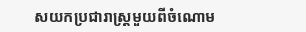សយកប្រជារាស្ត្រមួយពីចំណោម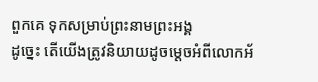ពួកគេ ទុកសម្រាប់ព្រះនាមព្រះអង្គ
ដូច្នេះ តើយើងត្រូវនិយាយដូចម្តេចអំពីលោកអ័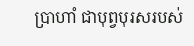ប្រាហាំ ជាបុព្វបុរសរបស់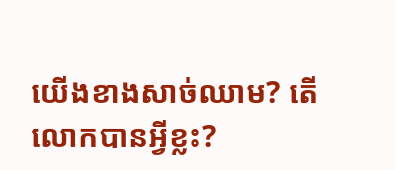យើងខាងសាច់ឈាម? តើលោកបានអ្វីខ្លះ?